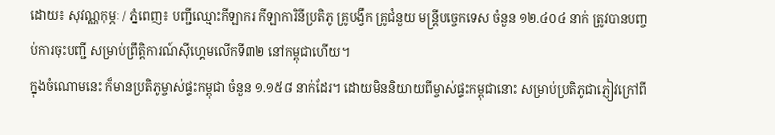ដោយ៖ សុវណ្ណកុម្ភៈ / ភ្នំពេញ៖ បញ្ជីឈ្មោះកីឡាករ កីឡាការិនីប្រតិភូ គ្រូបង្វឹក គ្រូជំនួយ មន្ត្រីបច្ចេកទេស ចំនួន ១២.៤០៤ នាក់ ត្រូវបានបញ្ចប់ការចុះបញ្ជី សម្រាប់ព្រឹត្តិការណ៍ស៊ីហ្គេមលើកទី៣២ នៅកម្ពុជាហើយ។
ក្នុងចំណោមនេះ ក៏មានប្រតិភូម្ចាស់ផ្ទះកម្ពុជា ចំនួន ១.១៥៨ នាក់ដែរ។ ដោយមិននិយាយពីម្ចាស់ផ្ទះកម្ពុជានោះ សម្រាប់ប្រតិភូជាភ្ញៀវក្រៅពី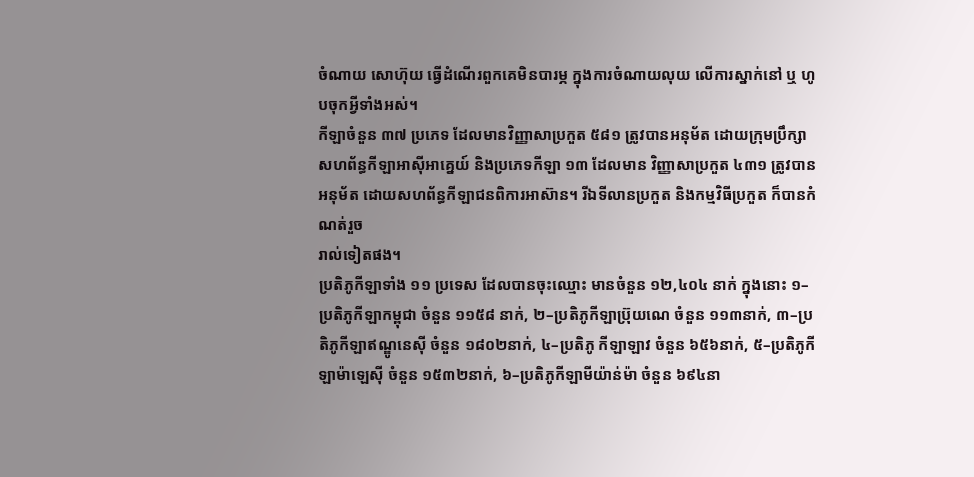ចំណាយ សោហ៊ុយ ធ្វើដំណើរពួកគេមិនបារម្ភ ក្នុងការចំណាយលុយ លើការស្នាក់នៅ ឬ ហូបចុកអ្វីទាំងអស់។
កីឡាចំនួន ៣៧ ប្រភេទ ដែលមានវិញ្ញាសាប្រកួត ៥៨១ ត្រូវបានអនុម័ត ដោយក្រុមប្រឹក្សាសហព័ន្ធកីឡាអាស៊ីអាគ្នេយ៍ និងប្រភេទកីឡា ១៣ ដែលមាន វិញ្ញាសាប្រកួត ៤៣១ ត្រូវបានអនុម័ត ដោយសហព័ន្ធកីឡាជនពិការអាស៊ាន។ រីឯទីលានប្រកួត និងកម្មវិធីប្រកួត ក៏បានកំណត់រួច
រាល់ទៀតផង។
ប្រតិភូកីឡាទាំង ១១ ប្រទេស ដែលបានចុះឈ្មោះ មានចំនួន ១២,៤០៤ នាក់ ក្នុងនោះ ១–ប្រតិភូកីឡាកម្ពុជា ចំនួន ១១៥៨ នាក់, ២–ប្រតិភូកីឡាប៊្រុយណេ ចំនួន ១១៣នាក់, ៣–ប្រតិភូកីឡាឥណ្ឌូនេស៊ី ចំនួន ១៨០២នាក់, ៤–ប្រតិភូ កីឡាឡាវ ចំនួន ៦៥៦នាក់, ៥–ប្រតិភូកីឡាម៉ាឡេស៊ី ចំនួន ១៥៣២នាក់, ៦–ប្រតិភូកីឡាមីយ៉ាន់ម៉ា ចំនួន ៦៩៤នា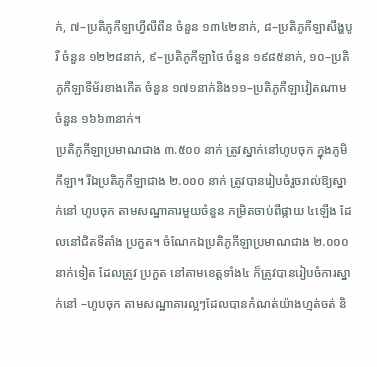ក់, ៧–ប្រតិភូកីឡាហ្វីលីពីន ចំនួន ១៣៤២នាក់, ៨–ប្រតិភូកីឡាសឹង្ហបូរី ចំនួន ១២២៨នាក់, ៩–ប្រតិភូកីឡាថៃ ចំនួន ១៩៨៥នាក់, ១០–ប្រតិភូកីឡាទីម័រខាងកើត ចំនួន ១៧១នាក់និង១១–ប្រតិភូកីឡាវៀតណាម ចំនួន ១៦៦៣នាក់។
ប្រតិភូកីឡាប្រមាណជាង ៣.៥០០ នាក់ ត្រូវស្នាក់នៅហូបចុក ក្នុងភូមិកីឡា។ រីឯប្រតិភូកីឡាជាង ២.០០០ នាក់ ត្រូវបានរៀបចំរួចរាល់ឱ្យស្នាក់នៅ ហូបចុក តាមសណ្ឋាគារមួយចំនួន កម្រិតចាប់ពីផ្កាយ ៤ឡើង ដែលនៅជិតទីតាំង ប្រកួត។ ចំណែកឯប្រតិភូកីឡាប្រមាណជាង ២.០០០ នាក់ទៀត ដែលត្រូវ ប្រកួត នៅតាមខេត្តទាំង៤ ក៏ត្រូវបានរៀបចំការស្នាក់នៅ –ហូបចុក តាមសណ្ឋាគារល្អៗដែលបានកំណត់យ៉ាងហ្មត់ចត់ និ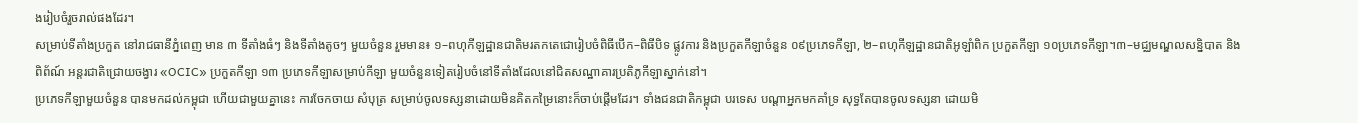ងរៀបចំរួចរាល់ផងដែរ។
សម្រាប់ទីតាំងប្រកួត នៅរាជធានីភ្នំពេញ មាន ៣ ទីតាំងធំៗ និងទីតាំងតូចៗ មួយចំនួន រួមមាន៖ ១–ពហុកីឡដ្ឋានជាតិមរតកតេជោរៀបចំពិធីបើក–ពិធីបិទ ផ្លូវការ និងប្រកួតកីឡាចំនួន ០៩ប្រភេទកីឡា, ២–ពហុកីឡដ្ឋានជាតិអូឡាំពិក ប្រកួតកីឡា ១០ប្រភេទកីឡា។៣–មជ្ឈមណ្ឌលសន្និបាត និងពិព័ណ៍ អន្តរជាតិជ្រោយចង្វារ «OCIC» ប្រកួតកីឡា ១៣ ប្រភេទកីឡាសម្រាប់កីឡា មួយចំនួនទៀតរៀបចំនៅទីតាំងដែលនៅជិតសណ្ឋាគារប្រតិភូកីឡាស្នាក់នៅ។
ប្រភេទកីឡាមួយចំនួន បានមកដល់កម្ពុជា ហើយជាមួយគ្នានេះ ការចែកចាយ សំបុត្រ សម្រាប់ចូលទស្សនាដោយមិនគិតកម្រៃនោះក៏ចាប់ផ្ដើមដែរ។ ទាំងជនជាតិកម្ពុជា បរទេស បណ្ដាអ្នកមកគាំទ្រ សុទ្ធតែបានចូលទស្សនា ដោយមិ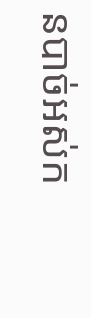នបាច់អស់ក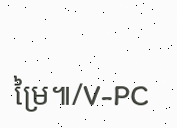ម្រៃ៕/V-PC